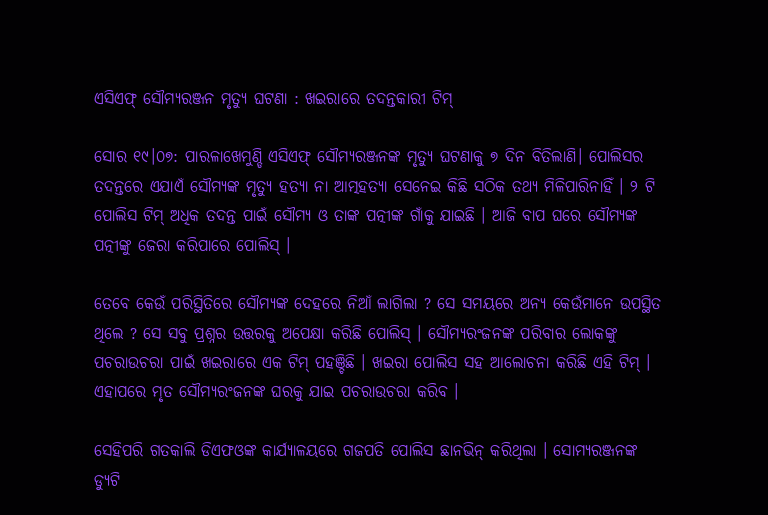ଏସିଏଫ୍ ସୌମ୍ୟରଞ୍ଜନ ମୃତ୍ୟୁ ଘଟଣା : ଖଇରାରେ ତଦନ୍ତକାରୀ ଟିମ୍‌

ସୋର ୧୯।୦୭: ପାରଳାଖେମୁଣ୍ଡି ଏସିଏଫ୍ ସୌମ୍ୟରଞ୍ଜନଙ୍କ ମୃତ୍ୟୁ ଘଟଣାକୁ ୭ ଦିନ ବିତିଲାଣି। ପୋଲିସର ତଦନ୍ତରେ ଏଯାଏଁ ସୌମ୍ୟଙ୍କ ମୃତ୍ୟୁ ହତ୍ୟା ନା ଆତ୍ମହତ୍ୟା ସେନେଇ କିଛି ସଠିକ ତଥ୍ୟ ମିଳିପାରିନାହିଁ । ୨ ଟି ପୋଲିସ ଟିମ୍ ଅଧିକ ତଦନ୍ତ ପାଇଁ ସୌମ୍ୟ ଓ ତାଙ୍କ ପତ୍ନୀଙ୍କ ଗାଁକୁ ଯାଇଛି । ଆଜି ବାପ ଘରେ ସୌମ୍ୟଙ୍କ ପତ୍ନୀଙ୍କୁ ଜେରା କରିପାରେ ପୋଲିସ୍ ।

ତେବେ କେଉଁ ପରିସ୍ଥିତିରେ ସୌମ୍ୟଙ୍କ ଦେହରେ ନିଆଁ ଲାଗିଲା ? ସେ ସମୟରେ ଅନ୍ୟ କେଉଁମାନେ ଉପସ୍ଥିତ ଥିଲେ ? ସେ ସବୁ ପ୍ରଶ୍ନର ଉତ୍ତରକୁ ଅପେକ୍ଷା କରିଛି ପୋଲିସ୍ । ସୌମ୍ୟରଂଜନଙ୍କ ପରିବାର ଲୋକଙ୍କୁ ପଚରାଉଚରା ପାଇଁ ଖଇରାରେ ଏକ ଟିମ୍ ପହଞ୍ଚିଛି । ଖଇରା ପୋଲିସ ସହ ଆଲୋଚନା କରିଛି ଏହି ଟିମ୍ । ଏହାପରେ ମୃତ ସୌମ୍ୟରଂଜନଙ୍କ ଘରକୁ ଯାଇ ପଚରାଉଚରା କରିବ ।

ସେହିପରି ଗତକାଲି ଡିଏଫଓଙ୍କ କାର୍ଯ୍ୟାଳୟରେ ଗଜପତି ପୋଲିସ ଛାନଭିନ୍ କରିଥିଲା । ସୋମ୍ୟରଞ୍ଜନଙ୍କ ଡ୍ୟୁଟି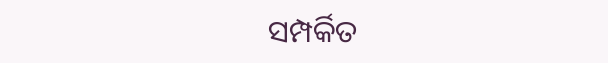ସମ୍ପର୍କିତ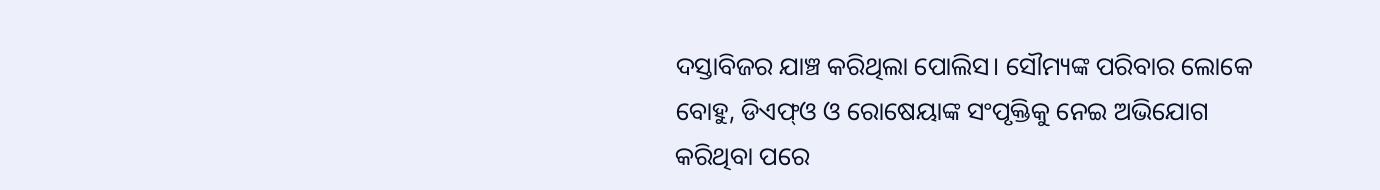ଦସ୍ତାବିଜର ଯାଞ୍ଚ କରିଥିଲା ପୋଲିସ। ସୌମ୍ୟଙ୍କ ପରିବାର ଲୋକେ ବୋହୁ, ଡିଏଫ୍ଓ ଓ ରୋଷେୟାଙ୍କ ସଂପୃକ୍ତିକୁ ନେଇ ଅଭିଯୋଗ କରିଥିବା ପରେ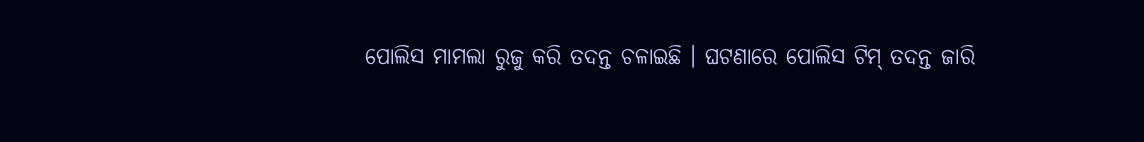ପୋଲିସ ମାମଲା ରୁଜୁ କରି ତଦନ୍ତ ଚଳାଇଛି । ଘଟଣାରେ ପୋଲିସ ଟିମ୍‌ ତଦନ୍ତ ଜାରି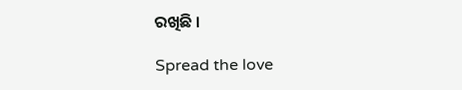ରଖିଛି ।

Spread the love